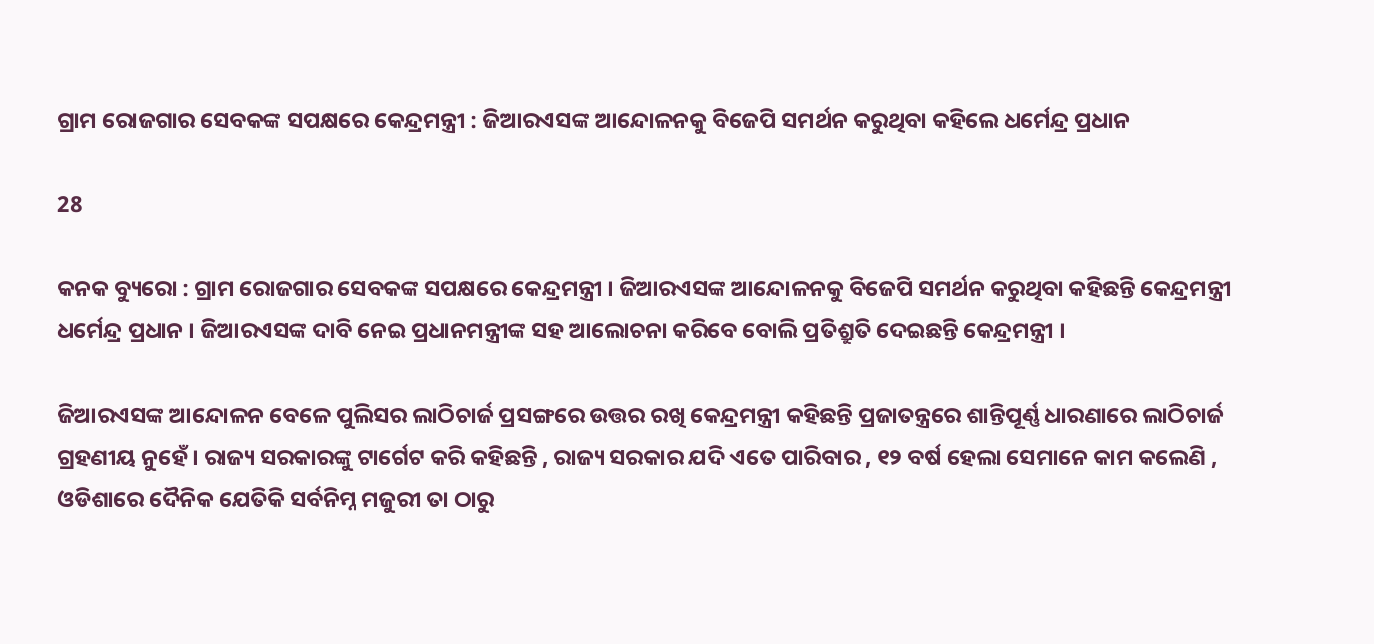ଗ୍ରାମ ରୋଜଗାର ସେବକଙ୍କ ସପକ୍ଷରେ କେନ୍ଦ୍ରମନ୍ତ୍ରୀ : ଜିଆରଏସଙ୍କ ଆନ୍ଦୋଳନକୁ ବିଜେପି ସମର୍ଥନ କରୁଥିବା କହିଲେ ଧର୍ମେନ୍ଦ୍ର ପ୍ରଧାନ

28

କନକ ବ୍ୟୁରୋ : ଗ୍ରାମ ରୋଜଗାର ସେବକଙ୍କ ସପକ୍ଷରେ କେନ୍ଦ୍ରମନ୍ତ୍ରୀ । ଜିଆରଏସଙ୍କ ଆନ୍ଦୋଳନକୁ ବିଜେପି ସମର୍ଥନ କରୁଥିବା କହିଛନ୍ତି କେନ୍ଦ୍ରମନ୍ତ୍ରୀ ଧର୍ମେନ୍ଦ୍ର ପ୍ରଧାନ । ଜିଆରଏସଙ୍କ ଦାବି ନେଇ ପ୍ରଧାନମନ୍ତ୍ରୀଙ୍କ ସହ ଆଲୋଚନା କରିବେ ବୋଲି ପ୍ରତିଶ୍ରୁତି ଦେଇଛନ୍ତି କେନ୍ଦ୍ରମନ୍ତ୍ରୀ ।

ଜିଆରଏସଙ୍କ ଆନ୍ଦୋଳନ ବେଳେ ପୁଲିସର ଲାଠିଚାର୍ଜ ପ୍ରସଙ୍ଗରେ ଉତ୍ତର ରଖି କେନ୍ଦ୍ରମନ୍ତ୍ରୀ କହିଛନ୍ତି ପ୍ରଜାତନ୍ତ୍ରରେ ଶାନ୍ତିପୂର୍ଣ୍ଣ ଧାରଣାରେ ଲାଠିଚାର୍ଜ ଗ୍ରହଣୀୟ ନୁହେଁ । ରାଜ୍ୟ ସରକାରଙ୍କୁ ଟାର୍ଗେଟ କରି କହିଛନ୍ତି , ରାଜ୍ୟ ସରକାର ଯଦି ଏତେ ପାରିବାର , ୧୨ ବର୍ଷ ହେଲା ସେମାନେ କାମ କଲେଣି , ଓଡିଶାରେ ଦୈନିକ ଯେତିକି ସର୍ବନିମ୍ନ ମଜୁରୀ ତା ଠାରୁ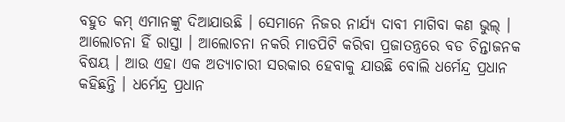ବହୁତ କମ୍ ଏମାନଙ୍କୁ ଦିଆଯାଉଛି । ସେମାନେ ନିଜର ନାର୍ଯ୍ୟ ଦାବୀ ମାଗିବା କଣ ଭୁଲ୍ । ଆଲୋଚନା ହିଁ ରାସ୍ତା । ଆଲୋଚନା ନକରି ମାଡପିଟି କରିବା ପ୍ରଜାତନ୍ତ୍ରରେ ବଡ ଚିନ୍ତାଜନକ ବିଷୟ । ଆଉ ଏହା ଏକ ଅତ୍ୟାଚାରୀ ସରକାର ହେବାକୁ ଯାଉଛି ବୋଲି ଧର୍ମେନ୍ଦ୍ର ପ୍ରଧାନ କହିଛନ୍ତି । ଧର୍ମେନ୍ଦ୍ର ପ୍ରଧାନ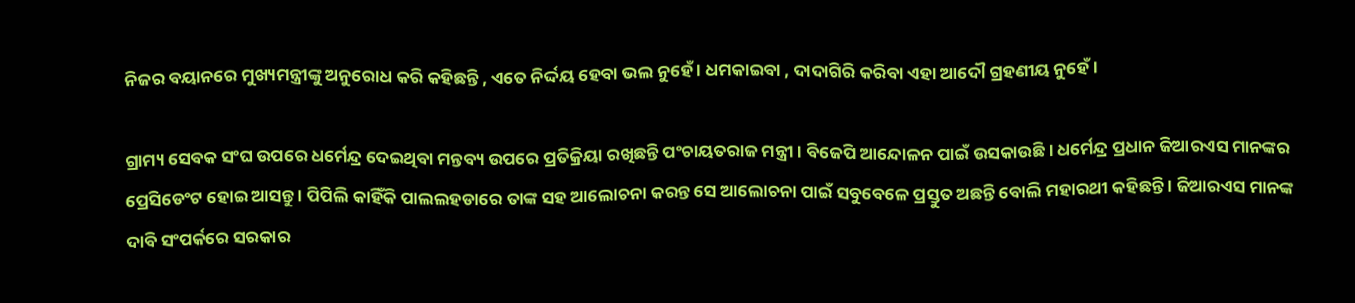ନିଜର ବୟାନରେ ମୁଖ୍ୟମନ୍ତ୍ରୀଙ୍କୁ ଅନୁରୋଧ କରି କହିଛନ୍ତି , ଏତେ ନିର୍ଦ୍ଦୟ ହେବା ଭଲ ନୁହେଁ । ଧମକାଇବା , ଦାଦାଗିରି କରିବା ଏହା ଆଦୌ ଗ୍ରହଣୀୟ ନୁହେଁ ।

ଗ୍ରାମ୍ୟ ସେବକ ସଂଘ ଉପରେ ଧର୍ମେନ୍ଦ୍ର ଦେଇଥିବା ମନ୍ତବ୍ୟ ଉପରେ ପ୍ରତିକ୍ରିୟା ରଖିଛନ୍ତି ପଂଚାୟତରାଜ ମନ୍ତ୍ରୀ । ବିଜେପି ଆନ୍ଦୋଳନ ପାଇଁ ଉସକାଉଛି । ଧର୍ମେନ୍ଦ୍ର ପ୍ରଧାନ ଜିଆରଏସ ମାନଙ୍କର ପ୍ରେସିଡେଂଟ ହୋଇ ଆସନ୍ତୁ । ପିପିଲି କାହିଁକି ପାଲଲହଡାରେ ତାଙ୍କ ସହ ଆଲୋଚନା କରନ୍ତ ସେ ଆଲୋଚନା ପାଇଁ ସବୁବେଳେ ପ୍ରସ୍ତୁତ ଅଛନ୍ତି ବୋଲି ମହାରଥୀ କହିଛନ୍ତି । ଜିଆରଏସ ମାନଙ୍କ ଦାବି ସଂପର୍କରେ ସରକାର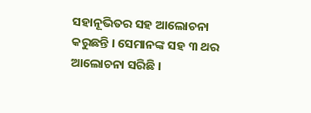ସହାନୂଭିତର ସହ ଆଲୋଚନା କରୁଛନ୍ତି । ସେମାନଙ୍କ ସହ ୩ ଥର ଆଲୋଚନା ସରିଛି ।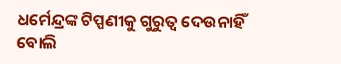ଧର୍ମେନ୍ଦ୍ରଙ୍କ ଟିପ୍ପଣୀକୁ ଗୁରୁତ୍ୱ ଦେଉନାହିଁ ବୋଲି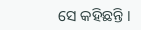ସେ କହିଛନ୍ତି ।